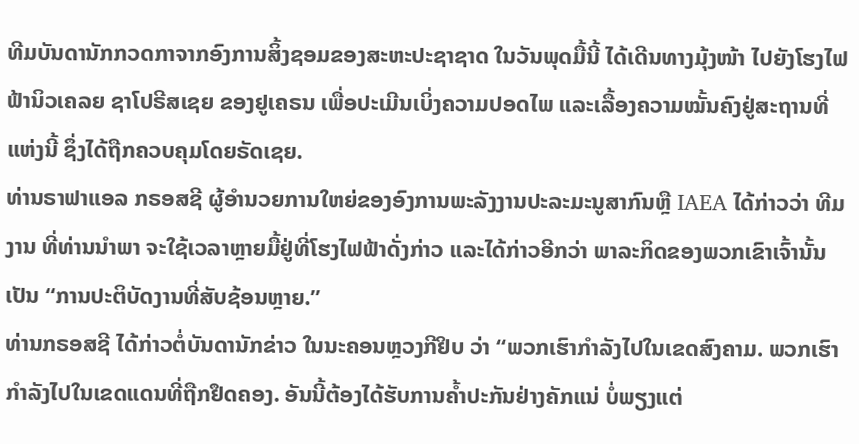ທີມບັນດານັກກວດກາຈາກອົງການສິ້ງຊອມຂອງສະຫະປະຊາຊາດ ໃນວັນພຸດມື້ນີ້ ໄດ້ເດີນທາງມຸ້ງໜ້າ ໄປຍັງໂຮງໄຟຟ້ານິວເຄລຍ ຊາໂປຣີສເຊຍ ຂອງຢູເຄຣນ ເພື່ອປະເມີນເບິ່ງຄວາມປອດໄພ ແລະເລື້ອງຄວາມໝັ້ນຄົງຢູ່ສະຖານທີ່ແຫ່ງນີ້ ຊຶ່ງໄດ້ຖືກຄວບຄຸມໂດຍຣັດເຊຍ.
ທ່ານຣາຟາແອລ ກຣອສຊີ ຜູ້ອຳນວຍການໃຫຍ່ຂອງອົງການພະລັງງານປະລະມະນູສາກົນຫຼື IAEA ໄດ້ກ່າວວ່າ ທີມງານ ທີ່ທ່ານນຳພາ ຈະໃຊ້ເວລາຫຼາຍມື້ຢູ່ທີ່ໂຮງໄຟຟ້າດັ່ງກ່າວ ແລະໄດ້ກ່າວອີກວ່າ ພາລະກິດຂອງພວກເຂົາເຈົ້ານັ້ນ ເປັນ “ການປະຕິບັດງານທີ່ສັບຊ້ອນຫຼາຍ.”
ທ່ານກຣອສຊີ ໄດ້ກ່າວຕໍ່ບັນດານັກຂ່າວ ໃນນະຄອນຫຼວງກີຢິບ ວ່າ “ພວກເຮົາກຳລັງໄປໃນເຂດສົງຄາມ. ພວກເຮົາກຳລັງໄປໃນເຂດແດນທີ່ຖືກຢຶດຄອງ. ອັນນີ້ຕ້ອງໄດ້ຮັບການຄ້ຳປະກັນຢ່າງຄັກແນ່ ບໍ່ພຽງແຕ່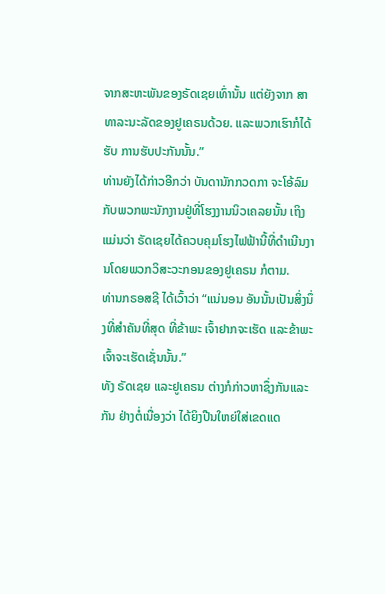ຈາກສະຫະພັນຂອງຣັດເຊຍເທົ່ານັ້ນ ແຕ່ຍັງຈາກ ສາທາລະນະລັດຂອງຢູເຄຣນດ້ວຍ. ແລະພວກເຮົາກໍໄດ້ຮັບ ການຮັບປະກັນນັ້ນ.”
ທ່ານຍັງໄດ້ກ່າວອີກວ່າ ບັນດານັກກວດກາ ຈະໂອ້ລົມກັບພວກພະນັກງານຢູ່ທີ່ໂຮງງານນິວເຄລຍນັ້ນ ເຖິງແມ່ນວ່າ ຣັດເຊຍໄດ້ຄວບຄຸມໂຮງໄຟຟ້ານີ້ທີ່ດຳເນີນງານໂດຍພວກວິສະວະກອນຂອງຢູເຄຣນ ກໍຕາມ.
ທ່ານກຣອສຊີ ໄດ້ເວົ້າວ່າ “ແນ່ນອນ ອັນນັ້ນເປັນສິ່ງນຶ່ງທີ່ສຳຄັນທີ່ສຸດ ທີ່ຂ້າພະ ເຈົ້າຢາກຈະເຮັດ ແລະຂ້າພະເຈົ້າຈະເຮັດເຊັ່ນນັ້ນ.”
ທັງ ຣັດເຊຍ ແລະຢູເຄຣນ ຕ່າງກໍກ່າວຫາຊຶ່ງກັນແລະກັນ ຢ່າງຕໍ່ເນື່ອງວ່າ ໄດ້ຍິງປືນໃຫຍ່ໃສ່ເຂດແດ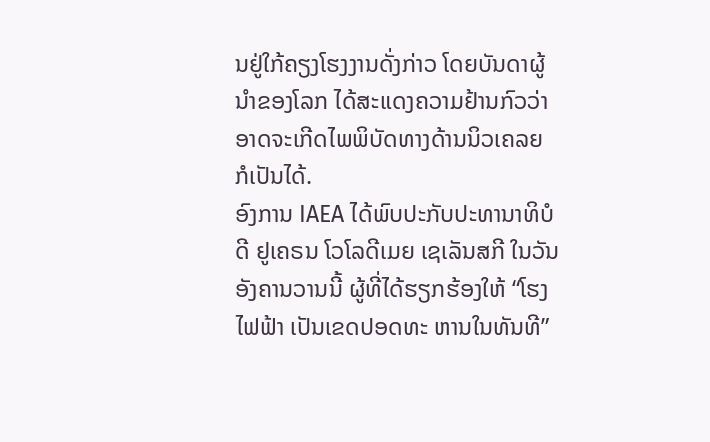ນຢູ່ໃກ້ຄຽງໂຮງງານດັ່ງກ່າວ ໂດຍບັນດາຜູ້ນຳຂອງໂລກ ໄດ້ສະແດງຄວາມຢ້ານກົວວ່າ ອາດຈະເກີດໄພພິບັດທາງດ້ານນິວເຄລຍ ກໍເປັນໄດ້.
ອົງການ IAEA ໄດ້ພົບປະກັບປະທານາທິບໍດີ ຢູເຄຣນ ໂວໂລດີເມຍ ເຊເລັນສກີ ໃນວັນອັງຄານວານນີ້ ຜູ້ທີ່ໄດ້ຮຽກຮ້ອງໃຫ້ “ໂຮງໄຟຟ້າ ເປັນເຂດປອດທະ ຫານໃນທັນທີ”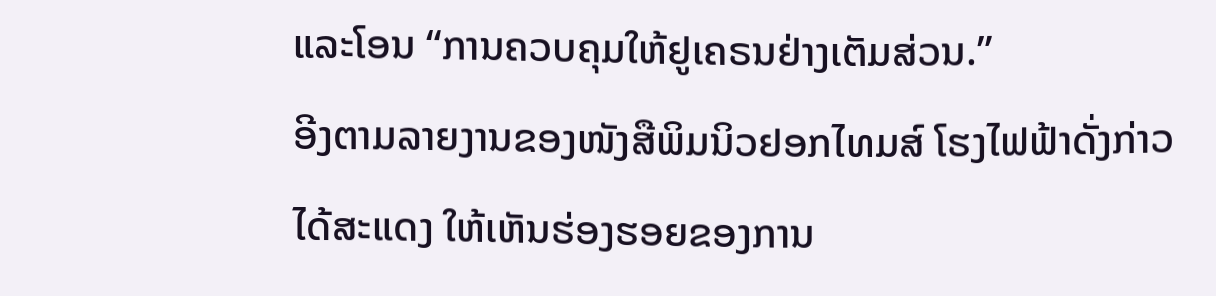ແລະໂອນ “ການຄວບຄຸມໃຫ້ຢູເຄຣນຢ່າງເຕັມສ່ວນ.”
ອີງຕາມລາຍງານຂອງໜັງສືພິມນິວຢອກໄທມສ໌ ໂຮງໄຟຟ້າດັ່ງກ່າວໄດ້ສະແດງ ໃຫ້ເຫັນຮ່ອງຮອຍຂອງການ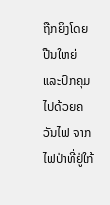ຖືກຍິງໂດຍປືນໃຫຍ່ ແລະປົກຄຸມໄປດ້ວຍຄວັນໄຟ ຈາກໄຟປ່າທີ່ຢູ່ໃກ້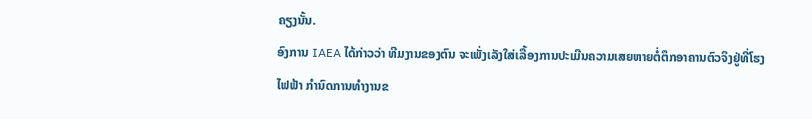ຄຽງນັ້ນ.
ອົງການ IAEA ໄດ້ກ່າວວ່າ ທີມງານຂອງຕົນ ຈະເພັ່ງເລັງໃສ່ເລື້ອງການປະເມີນຄວາມເສຍຫາຍຕໍ່ຕຶກອາຄານຕົວຈິງຢູ່ທີ່ໂຮງໄຟຟ້າ ກຳນົດການທຳງານຂ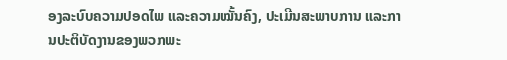ອງລະບົບຄວາມປອດໄພ ແລະຄວາມໝັ້ນຄົງ, ປະເມີນສະພາບການ ແລະການປະຕິບັດງານຂອງພວກພະ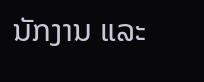ນັກງານ ແລະ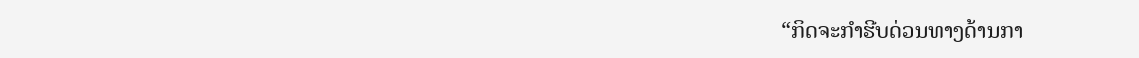“ກິດຈະກຳຮີບດ່ວນທາງດ້ານກາ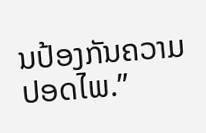ນປ້ອງກັນຄວາມປອດໄພ.”